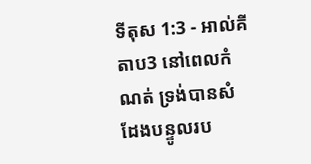ទីតុស 1:3 - អាល់គីតាប3 នៅពេលកំណត់ ទ្រង់បានសំដែងបន្ទូលរប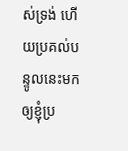ស់ទ្រង់ ហើយប្រគល់បន្ទូលនេះមកឲ្យខ្ញុំប្រ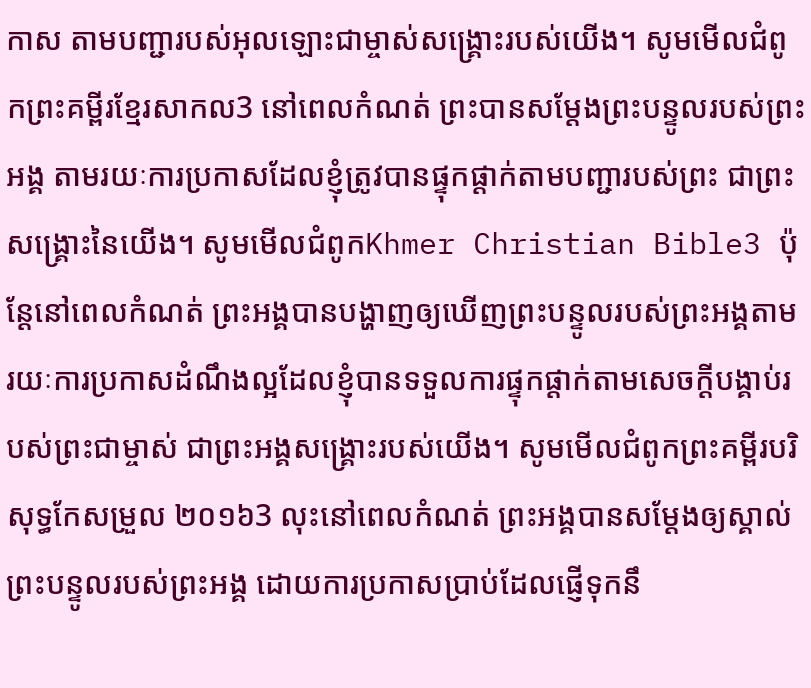កាស តាមបញ្ជារបស់អុលឡោះជាម្ចាស់សង្រ្គោះរបស់យើង។ សូមមើលជំពូកព្រះគម្ពីរខ្មែរសាកល3 នៅពេលកំណត់ ព្រះបានសម្ដែងព្រះបន្ទូលរបស់ព្រះអង្គ តាមរយៈការប្រកាសដែលខ្ញុំត្រូវបានផ្ទុកផ្ដាក់តាមបញ្ជារបស់ព្រះ ជាព្រះសង្គ្រោះនៃយើង។ សូមមើលជំពូកKhmer Christian Bible3 ប៉ុន្ដែនៅពេលកំណត់ ព្រះអង្គបានបង្ហាញឲ្យឃើញព្រះបន្ទូលរបស់ព្រះអង្គតាមរយៈការប្រកាសដំណឹងល្អដែលខ្ញុំបានទទួលការផ្ទុកផ្ដាក់តាមសេចក្ដីបង្គាប់របស់ព្រះជាម្ចាស់ ជាព្រះអង្គសង្គ្រោះរបស់យើង។ សូមមើលជំពូកព្រះគម្ពីរបរិសុទ្ធកែសម្រួល ២០១៦3 លុះនៅពេលកំណត់ ព្រះអង្គបានសម្តែងឲ្យស្គាល់ព្រះបន្ទូលរបស់ព្រះអង្គ ដោយការប្រកាសប្រាប់ដែលផ្ញើទុកនឹ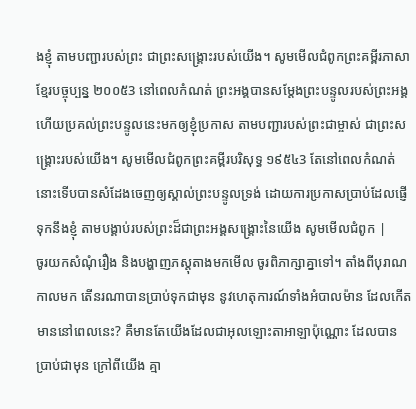ងខ្ញុំ តាមបញ្ជារបស់ព្រះ ជាព្រះសង្គ្រោះរបស់យើង។ សូមមើលជំពូកព្រះគម្ពីរភាសាខ្មែរបច្ចុប្បន្ន ២០០៥3 នៅពេលកំណត់ ព្រះអង្គបានសម្តែងព្រះបន្ទូលរបស់ព្រះអង្គ ហើយប្រគល់ព្រះបន្ទូលនេះមកឲ្យខ្ញុំប្រកាស តាមបញ្ជារបស់ព្រះជាម្ចាស់ ជាព្រះសង្គ្រោះរបស់យើង។ សូមមើលជំពូកព្រះគម្ពីរបរិសុទ្ធ ១៩៥៤3 តែនៅពេលកំណត់ នោះទើបបានសំដែងចេញឲ្យស្គាល់ព្រះបន្ទូលទ្រង់ ដោយការប្រកាសប្រាប់ដែលផ្ញើទុកនឹងខ្ញុំ តាមបង្គាប់របស់ព្រះដ៏ជាព្រះអង្គសង្គ្រោះនៃយើង សូមមើលជំពូក |
ចូរយកសំណុំរឿង និងបង្ហាញភស្តុតាងមកមើល ចូរពិភាក្សាគ្នាទៅ។ តាំងពីបុរាណកាលមក តើនរណាបានប្រាប់ទុកជាមុន នូវហេតុការណ៍ទាំងអំបាលម៉ាន ដែលកើតមាននៅពេលនេះ? គឺមានតែយើងដែលជាអុលឡោះតាអាឡាប៉ុណ្ណោះ ដែលបានប្រាប់ជាមុន ក្រៅពីយើង គ្មា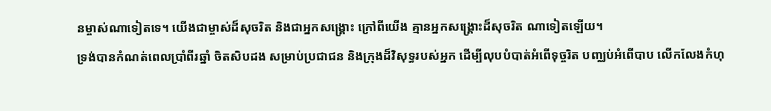នម្ចាស់ណាទៀតទេ។ យើងជាម្ចាស់ដ៏សុចរិត និងជាអ្នកសង្គ្រោះ ក្រៅពីយើង គ្មានអ្នកសង្គ្រោះដ៏សុចរិត ណាទៀតឡើយ។
ទ្រង់បានកំណត់ពេលប្រាំពីរឆ្នាំ ចិតសិបដង សម្រាប់ប្រជាជន និងក្រុងដ៏វិសុទ្ធរបស់អ្នក ដើម្បីលុបបំបាត់អំពើទុច្ចរិត បញ្ឈប់អំពើបាប លើកលែងកំហុ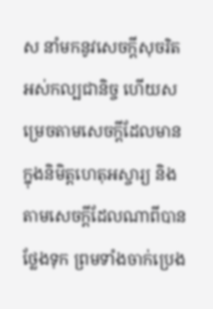ស នាំមកនូវសេចក្ដីសុចរិតអស់កល្បជានិច្ច ហើយសម្រេចតាមសេចក្ដីដែលមានក្នុងនិមិត្តហេតុអស្ចារ្យ និងតាមសេចក្ដីដែលណាពីបានថ្លែងទុក ព្រមទាំងចាក់ប្រេង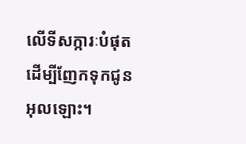លើទីសក្ការៈបំផុត ដើម្បីញែកទុកជូនអុលឡោះ។